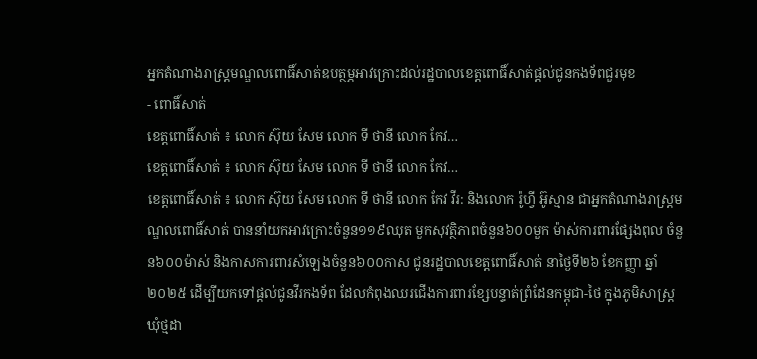អ្នកតំណាងរាស្ត្រមណ្ឌលពោធិ៍សាត់ឧបត្ថម្ភអាវក្រោះដល់រដ្ឋបាលខេត្តពោធិ៍សាត់ផ្ដល់ជូនកងទ័ពជួរមុខ
- ពោធិ៍សាត់
ខេត្តពោធិ៍សាត់ ៖ លោក ស៊ុយ សែម លោក ទី ថានី លោក កែវ…
ខេត្តពោធិ៍សាត់ ៖ លោក ស៊ុយ សែម លោក ទី ថានី លោក កែវ…
ខេត្តពោធិ៍សាត់ ៖ លោក ស៊ុយ សែម លោក ទី ថានី លោក កែវ វីរ: និងលោក រ៉ូហ្វី អ៊ូស្មាន ជាអ្នកតំណាងរាស្ត្រមណ្ឌលពោធិ៍សាត់ បាននាំយកអាវក្រោះចំនួន១១៩ឈុត មួកសុវត្ថិភាពចំនួន៦០០មួក ម៉ាស់ការពារផ្សែងពុល ចំនួន៦០០ម៉ាស់ និងកាសការពារសំឡេងចំនួន៦០០កាស ជូនរដ្ឋបាលខេត្តពោធិ៍សាត់ នាថ្ងៃទី២៦ ខែកញ្ញា ឆ្នាំ២០២៥ ដើម្បីយកទៅផ្តល់ជូនវីរកងទ័ព ដែលកំពុងឈរជើងការពារខ្សែបន្ទាត់ព្រំដែនកម្ពុជា-ថៃ ក្នុងភូមិសាស្ត្រឃុំថ្មដា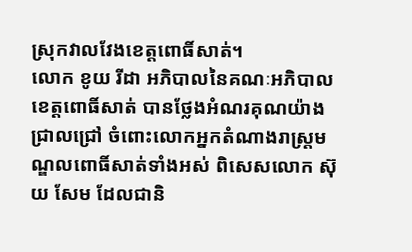ស្រុកវាលវែងខេត្តពោធិ៍សាត់។
លោក ខូយ រីដា អភិបាលនៃគណៈអភិបាលខេត្តពោធិ៍សាត់ បានថ្លែងអំណរគុណយ៉ាងជ្រាលជ្រៅ ចំពោះលោកអ្នកតំណាងរាស្ត្រមណ្ឌលពោធិ៍សាត់ទាំងអស់ ពិសេសលោក ស៊ុយ សែម ដែលជានិ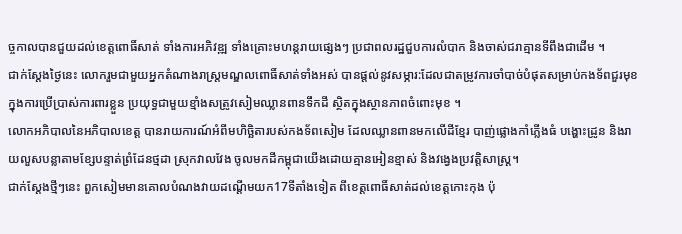ច្ចកាលបានជួយដល់ខេត្តពោធិ៍សាត់ ទាំងការអភិវឌ្ឍ ទាំងគ្រោះមហន្តរាយផ្សេងៗ ប្រជាពលរដ្ឋជួបការលំបាក និងចាស់ជរាគ្មានទីពឹងជាដើម ។
ជាក់ស្ដែងថ្ងៃនេះ លោករួមជាមួយអ្នកតំណាងរាស្ត្រមណ្ឌលពោធិ៍សាត់ទាំងអស់ បានផ្តល់នូវសម្ភារ:ដែលជាតម្រូវការចាំបាច់បំផុតសម្រាប់កងទ័ពជួរមុខ ក្នុងការប្រើប្រាស់ការពារខ្លួន ប្រយុទ្ធជាមួយខ្មាំងសត្រូវសៀមឈ្លានពានទឹកដី ស្ថិតក្នុងស្ថានភាពចំពោះមុខ ។
លោកអភិបាលនៃអភិបាលខេត្ត បានរាយការណ៍អំពីមហិច្ឆិតារបស់កងទ័ពសៀម ដែលឈ្លានពានមកលើដីខ្មែរ បាញ់ផ្លោងកាំភ្លើងធំ បង្ហោះដ្រូន និងរាយលួសបន្លាតាមខ្សែបន្ទាត់ព្រំដែនថ្មដា ស្រុកវាលវែង ចូលមកដីកម្ពុជាយើងដោយគ្មានអៀនខ្មាស់ និងវង្វេងប្រវត្តិសាស្ត្រ។
ជាក់ស្ដែងថ្មីៗនេះ ពួកសៀមមានគោលបំណងវាយដណ្ដើមយក17ទីតាំងទៀត ពីខេត្តពោធិ៍សាត់ដល់ខេត្តកោះកុង ប៉ុ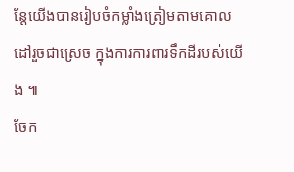ន្តែយើងបានរៀបចំកម្លាំងត្រៀមតាមគោលដៅរួចជាស្រេច ក្នុងការការពារទឹកដីរបស់យើង ៕
ចែក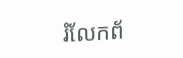រំលែកព័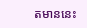តមាននេះ